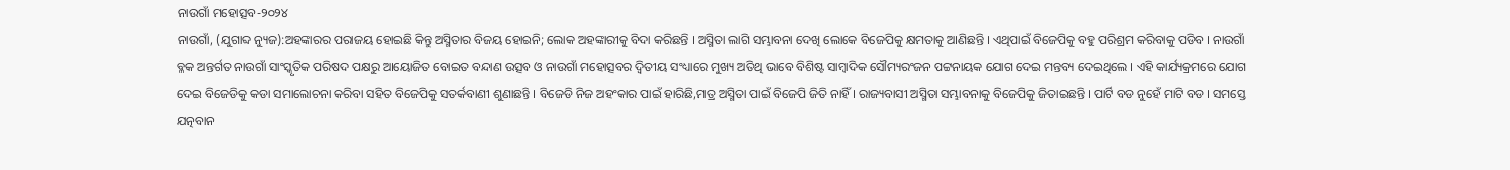ନାଉଗାଁ ମହୋତ୍ସବ-୨୦୨୪
ନାଉଗାଁ, (ଯୁଗାବ୍ଦ ନ୍ୟୁଜ):ଅହଙ୍କାରର ପରାଜୟ ହୋଇଛି କିନ୍ତୁ ଅସ୍ମିତାର ବିଜୟ ହୋଇନି; ଲୋକ ଅହଙ୍କାରୀକୁ ବିଦା କରିଛନ୍ତି । ଅସ୍ମିତା ଲାଗି ସମ୍ଭାବନା ଦେଖି ଲୋକେ ବିଜେପିକୁ କ୍ଷମତାକୁ ଆଣିଛନ୍ତି । ଏଥିପାଇଁ ବିଜେପିକୁ ବହୁ ପରିଶ୍ରମ କରିବାକୁ ପଡିବ । ନାଉଗାଁ ବ୍ଳକ ଅନ୍ତର୍ଗତ ନାଉଗାଁ ସାଂସ୍କୃତିକ ପରିଷଦ ପକ୍ଷରୁ ଆୟୋଜିତ ବୋଇତ ବନ୍ଦାଣ ଉତ୍ସବ ଓ ନାଉଗାଁ ମହୋତ୍ସବର ଦ୍ୱିତୀୟ ସଂଧ୍ୟାରେ ମୁଖ୍ୟ ଅତିଥି ଭାବେ ବିଶିଷ୍ଟ ସାମ୍ବାଦିକ ସୌମ୍ୟରଂଜନ ପଟ୍ଟନାୟକ ଯୋଗ ଦେଇ ମନ୍ତବ୍ୟ ଦେଇଥିଲେ । ଏହି କାର୍ଯ୍ୟକ୍ରମରେ ଯୋଗ ଦେଇ ବିଜେଡିକୁ କଡା ସମାଲୋଚନା କରିବା ସହିତ ବିଜେପିକୁ ସତର୍କବାଣୀ ଶୁଣାଛନ୍ତି । ବିଜେଡି ନିଜ ଅହଂକାର ପାଇଁ ହାରିଛି,ମାତ୍ର ଅସ୍ମିତା ପାଇଁ ବିଜେପି ଜିତି ନାହିଁ । ରାଜ୍ୟବାସୀ ଅସ୍ମିତା ସମ୍ଭାବନାକୁ ବିଜେପିକୁ ଜିତାଇଛନ୍ତି । ପାର୍ଟି ବଡ ନୁହେଁ ମାଟି ବଡ । ସମସ୍ତେ ଯତ୍ନବାନ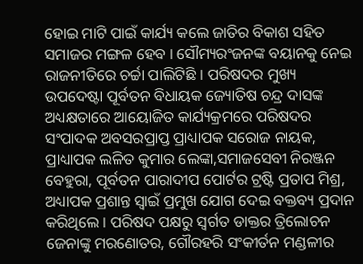ହୋଇ ମାଟି ପାଇଁ କାର୍ଯ୍ୟ କଲେ ଜାତିର ବିକାଶ ସହିତ ସମାଜର ମଙ୍ଗଳ ହେବ । ସୌମ୍ୟରଂଜନଙ୍କ ବୟାନକୁ ନେଇ ରାଜନୀତିରେ ଚର୍ଚ୍ଚା ପାଲିଟିଛି । ପରିଷଦର ମୁଖ୍ୟ ଉପଦେଷ୍ଟା ପୂର୍ବତନ ବିଧାୟକ ଜ୍ୟୋତିଷ ଚନ୍ଦ୍ର ଦାସଙ୍କ ଅଧ୍ୟକ୍ଷତାରେ ଆୟୋଜିତ କାର୍ଯ୍ୟକ୍ରମରେ ପରିଷଦର ସଂପାଦକ ଅବସରପ୍ରାପ୍ତ ପ୍ରାଧ୍ୟାପକ ସରୋଜ ନାୟକ, ପ୍ରାଧ୍ୟାପକ ଲଳିତ କୁମାର ଲେଙ୍କା,ସମାଜସେବୀ ନିରଞ୍ଜନ ବେହୁରା, ପୂର୍ବତନ ପାରାଦୀପ ପୋର୍ଟର ଟ୍ରଷ୍ଟି ପ୍ରତାପ ମିଶ୍ର, ଅଧ୍ୟାପକ ପ୍ରଶାନ୍ତ ସ୍ୱାଇଁ ପ୍ରମୁଖ ଯୋଗ ଦେଇ ବକ୍ତବ୍ୟ ପ୍ରଦାନ କରିଥିଲେ । ପରିଷଦ ପକ୍ଷରୁ ସ୍ୱର୍ଗତ ଡାକ୍ତର ତ୍ରିଲୋଚନ ଜେନାଙ୍କୁ ମରଣୋତର, ଗୌରହରି ସଂକୀର୍ତନ ମଣ୍ଡଳୀର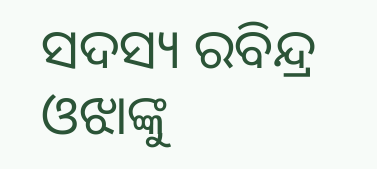ସଦସ୍ୟ ରବିନ୍ଦ୍ର ଓଝାଙ୍କୁ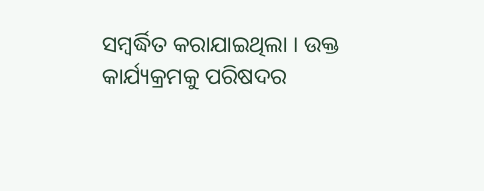ସମ୍ବର୍ଦ୍ଧିତ କରାଯାଇଥିଲା । ଉକ୍ତ କାର୍ଯ୍ୟକ୍ରମକୁ ପରିଷଦର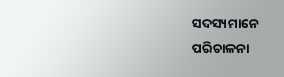ସଦସ୍ୟମାନେ ପରିଚାଳନା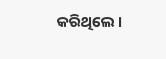କରିଥିଲେ ।